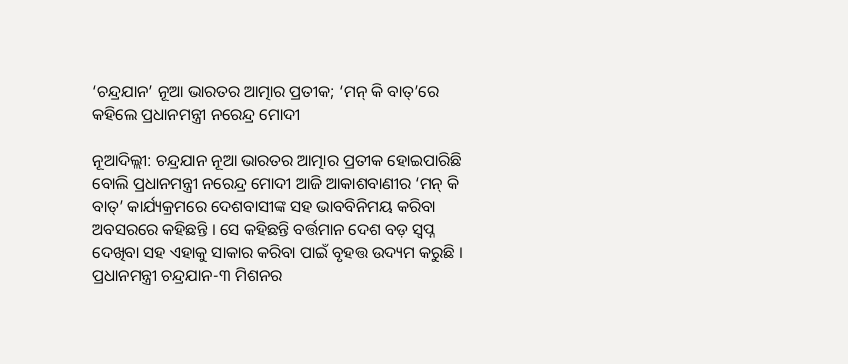‘ଚନ୍ଦ୍ରଯାନ’ ନୂଆ ଭାରତର ଆତ୍ମାର ପ୍ରତୀକ; ‘ମନ୍‍ କି ବାତ୍‍’ରେ କହିଲେ ପ୍ରଧାନମନ୍ତ୍ରୀ ନରେନ୍ଦ୍ର ମୋଦୀ

ନୂଆଦିଲ୍ଲୀ: ଚନ୍ଦ୍ରଯାନ ନୂଆ ଭାରତର ଆତ୍ମାର ପ୍ରତୀକ ହୋଇପାରିଛି ବୋଲି ପ୍ରଧାନମନ୍ତ୍ରୀ ନରେନ୍ଦ୍ର ମୋଦୀ ଆଜି ଆକାଶବାଣୀର ‘ମନ୍‍ କି ବାତ୍‍’ କାର୍ଯ୍ୟକ୍ରମରେ ଦେଶବାସୀଙ୍କ ସହ ଭାବବିନିମୟ କରିବା ଅବସରରେ କହିଛନ୍ତି । ସେ କହିଛନ୍ତି ବର୍ତ୍ତମାନ ଦେଶ ବଡ଼ ସ୍ୱପ୍ନ ଦେଖିବା ସହ ଏହାକୁ ସାକାର କରିବା ପାଇଁ ବୃହତ୍ତ ଉଦ୍ୟମ କରୁଛି । ପ୍ରଧାନମନ୍ତ୍ରୀ ଚନ୍ଦ୍ରଯାନ-୩ ମିଶନର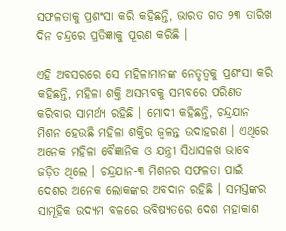ସଫଳତାକୁ ପ୍ରଶଂସା କରି କହିଛନ୍ତି, ଭାରତ ଗତ ୨୩ ତାରିଖ ଦିନ ଚନ୍ଦ୍ରରେ ପ୍ରତିଜ୍ଞାକୁ ପୂରଣ କରିଛି ।

ଏହି ଅବସରରେ ସେ ମହିଳାମାନଙ୍କ ନେତୃତ୍ୱକୁ ପ୍ରଶଂସା କରି କହିଛନ୍ତି, ମହିଳା ଶକ୍ତି ଅସମ୍ଭବକୁ ସମ୍ଭବରେ ପରିଣତ କରିବାର ସାମର୍ଥ୍ୟ ରହିଛି । ମୋଦୀ କହିଛନ୍ତି, ଚନ୍ଦ୍ରଯାନ ମିଶନ ହେଉଛି ମହିଳା ଶକ୍ତିର ଜ୍ୱଳନ୍ତ ଉଦାହରଣ । ଏଥିରେ ଅନେକ ମହିଳା ବୈଜ୍ଞାନିକ ଓ ଯନ୍ତ୍ରୀ ସିଧାସଳଖ ଭାବେ ଜଡ଼ିତ ଥିଲେ । ଚନ୍ଦ୍ରଯାନ-୩ ମିଶନର ସଫଳତା ପାଇଁ ଦେଶର ଅନେକ ଲୋକଙ୍କର ଅବଦାନ ରହିଛି । ସମସ୍ତଙ୍କର ସାମୂହିକ ଉଦ୍ୟମ ବଳରେ ଭବିଷ୍ୟତରେ ଦେଶ ମହାକାଶ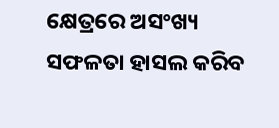କ୍ଷେତ୍ରରେ ଅସଂଖ୍ୟ ସଫଳତା ହାସଲ କରିବ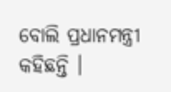ବୋଲି ପ୍ରଧାନମନ୍ତ୍ରୀ କହିଛନ୍ତି ।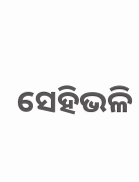ସେହିଭଳି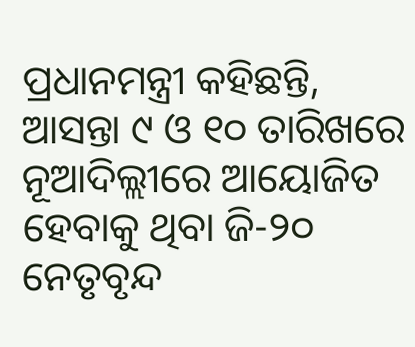ପ୍ରଧାନମନ୍ତ୍ରୀ କହିଛନ୍ତି, ଆସନ୍ତା ୯ ଓ ୧୦ ତାରିଖରେ ନୂଆଦିଲ୍ଲୀରେ ଆୟୋଜିତ ହେବାକୁ ଥିବା ଜି-୨୦ ନେତୃବୃନ୍ଦ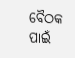ବୈଠକ ପାଇଁ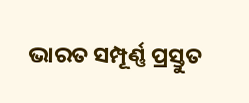ଭାରତ ସମ୍ପୂର୍ଣ୍ଣ ପ୍ରସ୍ତୁତ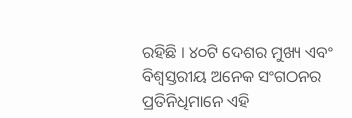ରହିଛି । ୪୦ଟି ଦେଶର ମୁଖ୍ୟ ଏବଂ ବିଶ୍ୱସ୍ତରୀୟ ଅନେକ ସଂଗଠନର ପ୍ରତିନିଧିମାନେ ଏହି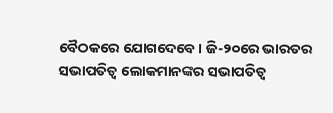ବୈଠକରେ ଯୋଗଦେବେ । ଜି-୨୦ରେ ଭାରତର ସଭାପତିତ୍ୱ ଲୋକମାନଙ୍କର ସଭାପତିତ୍ୱ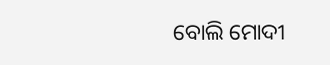ବୋଲି ମୋଦୀ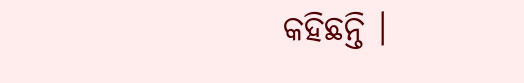କହିଛନ୍ତି ।